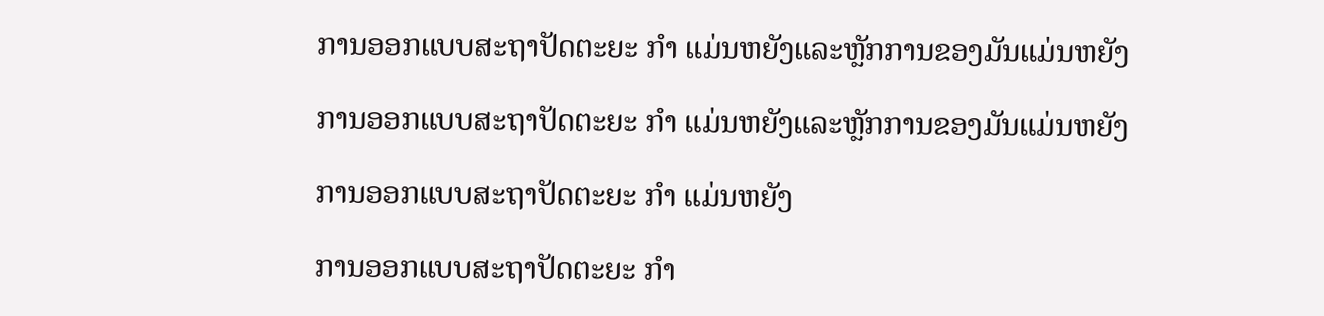ການອອກແບບສະຖາປັດຕະຍະ ກຳ ແມ່ນຫຍັງແລະຫຼັກການຂອງມັນແມ່ນຫຍັງ

ການອອກແບບສະຖາປັດຕະຍະ ກຳ ແມ່ນຫຍັງແລະຫຼັກການຂອງມັນແມ່ນຫຍັງ

ການອອກແບບສະຖາປັດຕະຍະ ກຳ ແມ່ນຫຍັງ

ການອອກແບບສະຖາປັດຕະຍະ ກຳ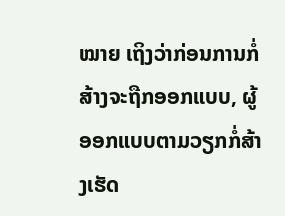ໝາຍ ເຖິງວ່າກ່ອນການກໍ່ສ້າງຈະຖືກອອກແບບ, ຜູ້ອອກແບບຕາມວຽກກໍ່ສ້າງເຮັດ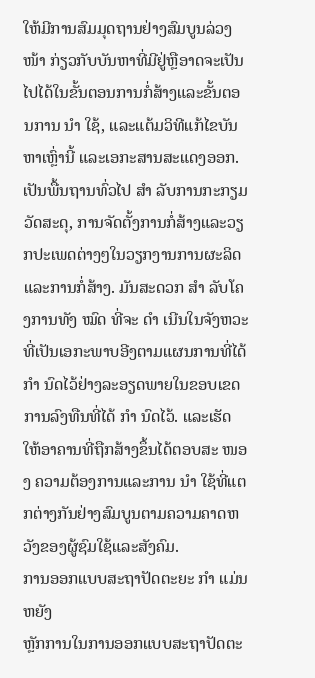ໃຫ້ມີການສົມມຸດຖານຢ່າງສົມບູນລ່ວງ ໜ້າ ກ່ຽວກັບບັນຫາທີ່ມີຢູ່ຫຼືອາດຈະເປັນໄປໄດ້ໃນຂັ້ນຕອນການກໍ່ສ້າງແລະຂັ້ນຕອນການ ນຳ ໃຊ້, ແລະແຕ້ມວິທີແກ້ໄຂບັນຫາເຫຼົ່ານີ້ ແລະເອກະສານສະແດງອອກ. ເປັນພື້ນຖານທົ່ວໄປ ສຳ ລັບການກະກຽມວັດສະດຸ, ການຈັດຕັ້ງການກໍ່ສ້າງແລະວຽກປະເພດຕ່າງໆໃນວຽກງານການຜະລິດແລະການກໍ່ສ້າງ. ມັນສະດວກ ສຳ ລັບໂຄງການທັງ ໝົດ ທີ່ຈະ ດຳ ເນີນໃນຈັງຫວະທີ່ເປັນເອກະພາບອີງຕາມແຜນການທີ່ໄດ້ ກຳ ນົດໄວ້ຢ່າງລະອຽດພາຍໃນຂອບເຂດການລົງທືນທີ່ໄດ້ ກຳ ນົດໄວ້. ແລະເຮັດໃຫ້ອາຄານທີ່ຖືກສ້າງຂຶ້ນໄດ້ຕອບສະ ໜອງ ຄວາມຕ້ອງການແລະການ ນຳ ໃຊ້ທີ່ແຕກຕ່າງກັນຢ່າງສົມບູນຕາມຄວາມຄາດຫວັງຂອງຜູ້ຊົມໃຊ້ແລະສັງຄົມ.
ການອອກແບບສະຖາປັດຕະຍະ ກຳ ແມ່ນຫຍັງ
ຫຼັກການໃນການອອກແບບສະຖາປັດຕະ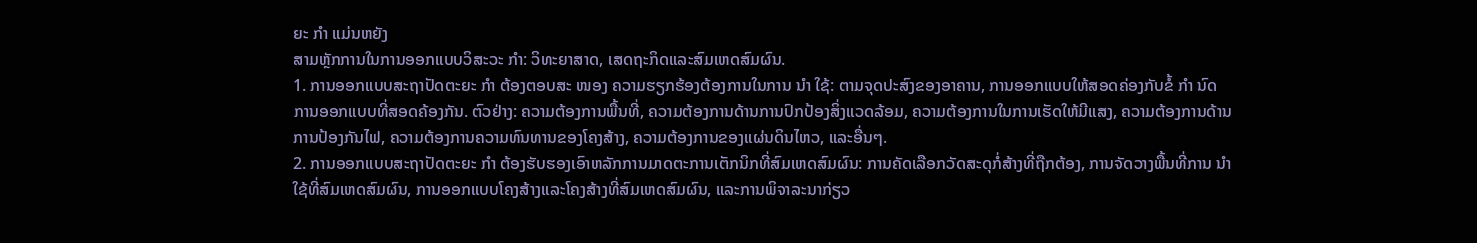ຍະ ກຳ ແມ່ນຫຍັງ
ສາມຫຼັກການໃນການອອກແບບວິສະວະ ກຳ: ວິທະຍາສາດ, ເສດຖະກິດແລະສົມເຫດສົມຜົນ.
1. ການອອກແບບສະຖາປັດຕະຍະ ກຳ ຕ້ອງຕອບສະ ໜອງ ຄວາມຮຽກຮ້ອງຕ້ອງການໃນການ ນຳ ໃຊ້: ຕາມຈຸດປະສົງຂອງອາຄານ, ການອອກແບບໃຫ້ສອດຄ່ອງກັບຂໍ້ ກຳ ນົດການອອກແບບທີ່ສອດຄ້ອງກັນ. ຕົວຢ່າງ: ຄວາມຕ້ອງການພື້ນທີ່, ຄວາມຕ້ອງການດ້ານການປົກປ້ອງສິ່ງແວດລ້ອມ, ຄວາມຕ້ອງການໃນການເຮັດໃຫ້ມີແສງ, ຄວາມຕ້ອງການດ້ານການປ້ອງກັນໄຟ, ຄວາມຕ້ອງການຄວາມທົນທານຂອງໂຄງສ້າງ, ຄວາມຕ້ອງການຂອງແຜ່ນດິນໄຫວ, ແລະອື່ນໆ.
2. ການອອກແບບສະຖາປັດຕະຍະ ກຳ ຕ້ອງຮັບຮອງເອົາຫລັກການມາດຕະການເຕັກນິກທີ່ສົມເຫດສົມຜົນ: ການຄັດເລືອກວັດສະດຸກໍ່ສ້າງທີ່ຖືກຕ້ອງ, ການຈັດວາງພື້ນທີ່ການ ນຳ ໃຊ້ທີ່ສົມເຫດສົມຜົນ, ການອອກແບບໂຄງສ້າງແລະໂຄງສ້າງທີ່ສົມເຫດສົມຜົນ, ແລະການພິຈາລະນາກ່ຽວ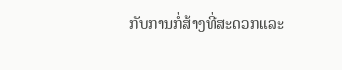ກັບການກໍ່ສ້າງທີ່ສະດວກແລະ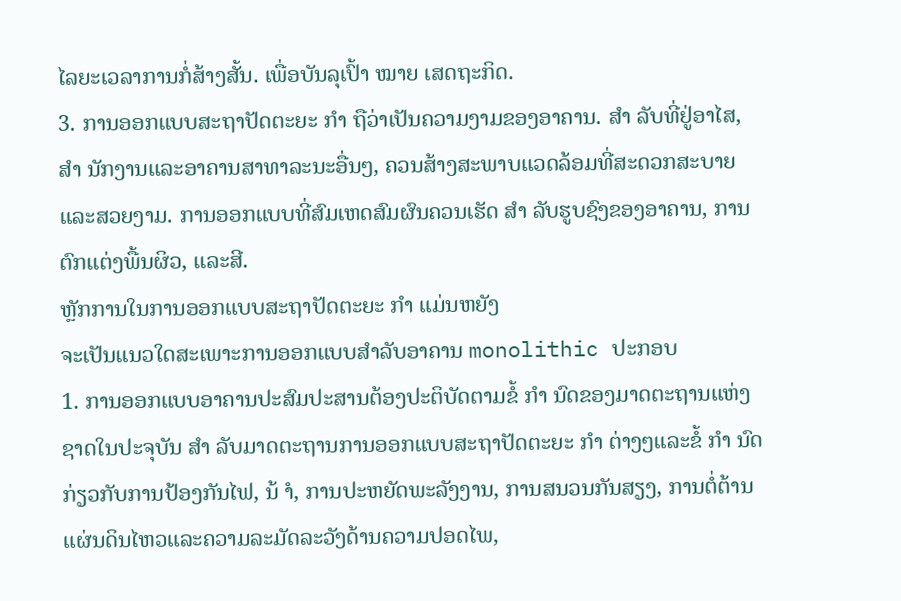ໄລຍະເວລາການກໍ່ສ້າງສັ້ນ. ເພື່ອບັນລຸເປົ້າ ໝາຍ ເສດຖະກິດ.
3. ການອອກແບບສະຖາປັດຕະຍະ ກຳ ຖືວ່າເປັນຄວາມງາມຂອງອາຄານ. ສຳ ລັບທີ່ຢູ່ອາໄສ, ສຳ ນັກງານແລະອາຄານສາທາລະນະອື່ນໆ, ຄວນສ້າງສະພາບແວດລ້ອມທີ່ສະດວກສະບາຍແລະສວຍງາມ. ການອອກແບບທີ່ສົມເຫດສົມຜົນຄວນເຮັດ ສຳ ລັບຮູບຊົງຂອງອາຄານ, ການຕົກແຕ່ງພື້ນຜິວ, ແລະສີ.
ຫຼັກການໃນການອອກແບບສະຖາປັດຕະຍະ ກຳ ແມ່ນຫຍັງ
ຈະເປັນແນວໃດສະເພາະການອອກແບບສໍາລັບອາຄານ monolithic ປະກອບ
1. ການອອກແບບອາຄານປະສົມປະສານຕ້ອງປະຕິບັດຕາມຂໍ້ ກຳ ນົດຂອງມາດຕະຖານແຫ່ງຊາດໃນປະຈຸບັນ ສຳ ລັບມາດຕະຖານການອອກແບບສະຖາປັດຕະຍະ ກຳ ຕ່າງໆແລະຂໍ້ ກຳ ນົດກ່ຽວກັບການປ້ອງກັນໄຟ, ນ້ ຳ, ການປະຫຍັດພະລັງງານ, ການສນວນກັນສຽງ, ການຕໍ່ຕ້ານແຜ່ນດິນໄຫວແລະຄວາມລະມັດລະວັງດ້ານຄວາມປອດໄພ,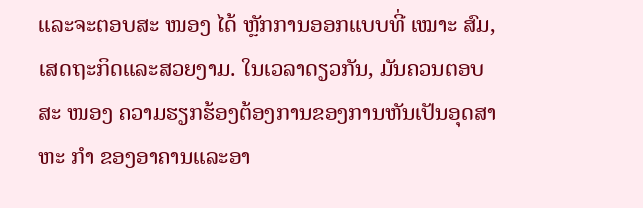ແລະຈະຕອບສະ ໜອງ ໄດ້ ຫຼັກການອອກແບບທີ່ ເໝາະ ສົມ, ເສດຖະກິດແລະສວຍງາມ. ໃນເວລາດຽວກັນ, ມັນຄວນຕອບສະ ໜອງ ຄວາມຮຽກຮ້ອງຕ້ອງການຂອງການຫັນເປັນອຸດສາຫະ ກຳ ຂອງອາຄານແລະອາ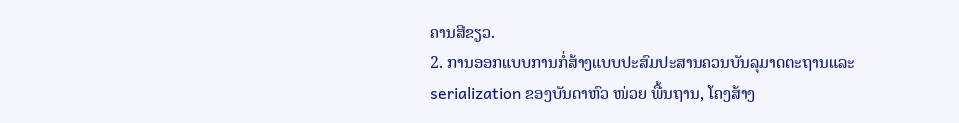ຄານສີຂຽວ.
2. ການອອກແບບການກໍ່ສ້າງແບບປະສົມປະສານຄວນບັນລຸມາດຕະຖານແລະ serialization ຂອງບັນດາຫົວ ໜ່ວຍ ພື້ນຖານ, ໂຄງສ້າງ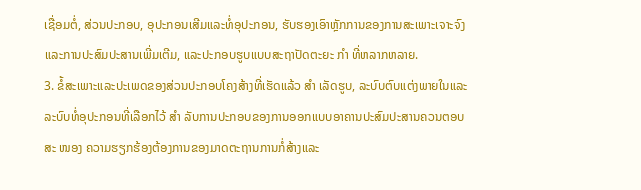ເຊື່ອມຕໍ່, ສ່ວນປະກອບ, ອຸປະກອນເສີມແລະທໍ່ອຸປະກອນ, ຮັບຮອງເອົາຫຼັກການຂອງການສະເພາະເຈາະຈົງແລະການປະສົມປະສານເພີ່ມເຕີມ, ແລະປະກອບຮູບແບບສະຖາປັດຕະຍະ ກຳ ທີ່ຫລາກຫລາຍ.
3. ຂໍ້ສະເພາະແລະປະເພດຂອງສ່ວນປະກອບໂຄງສ້າງທີ່ເຮັດແລ້ວ ສຳ ເລັດຮູບ, ລະບົບຕົບແຕ່ງພາຍໃນແລະລະບົບທໍ່ອຸປະກອນທີ່ເລືອກໄວ້ ສຳ ລັບການປະກອບຂອງການອອກແບບອາຄານປະສົມປະສານຄວນຕອບສະ ໜອງ ຄວາມຮຽກຮ້ອງຕ້ອງການຂອງມາດຕະຖານການກໍ່ສ້າງແລະ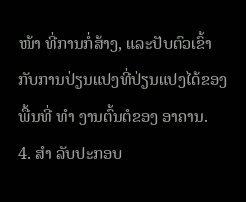ໜ້າ ທີ່ການກໍ່ສ້າງ, ແລະປັບຕົວເຂົ້າກັບການປ່ຽນແປງທີ່ປ່ຽນແປງໄດ້ຂອງພື້ນທີ່ ທຳ ງານຕົ້ນຕໍຂອງ ອາຄານ.
4. ສຳ ລັບປະກອບ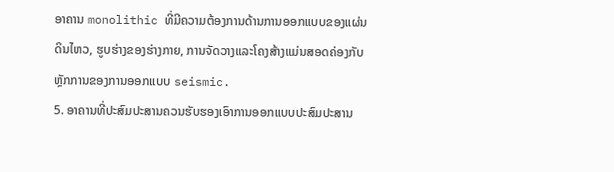ອາຄານ monolithic ທີ່ມີຄວາມຕ້ອງການດ້ານການອອກແບບຂອງແຜ່ນດິນໄຫວ, ຮູບຮ່າງຂອງຮ່າງກາຍ, ການຈັດວາງແລະໂຄງສ້າງແມ່ນສອດຄ່ອງກັບຫຼັກການຂອງການອອກແບບ seismic.
5. ອາຄານທີ່ປະສົມປະສານຄວນຮັບຮອງເອົາການອອກແບບປະສົມປະສານ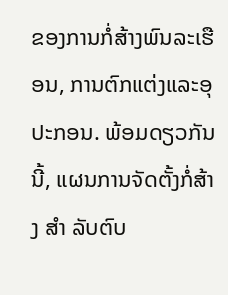ຂອງການກໍ່ສ້າງພົນລະເຮືອນ, ການຕົກແຕ່ງແລະອຸປະກອນ. ພ້ອມດຽວກັນນີ້, ແຜນການຈັດຕັ້ງກໍ່ສ້າງ ສຳ ລັບຕົບ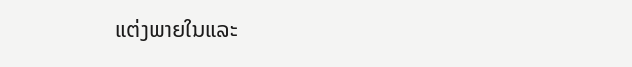ແຕ່ງພາຍໃນແລະ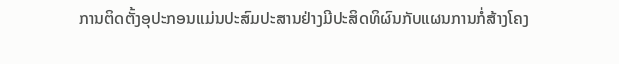ການຕິດຕັ້ງອຸປະກອນແມ່ນປະສົມປະສານຢ່າງມີປະສິດທິຜົນກັບແຜນການກໍ່ສ້າງໂຄງ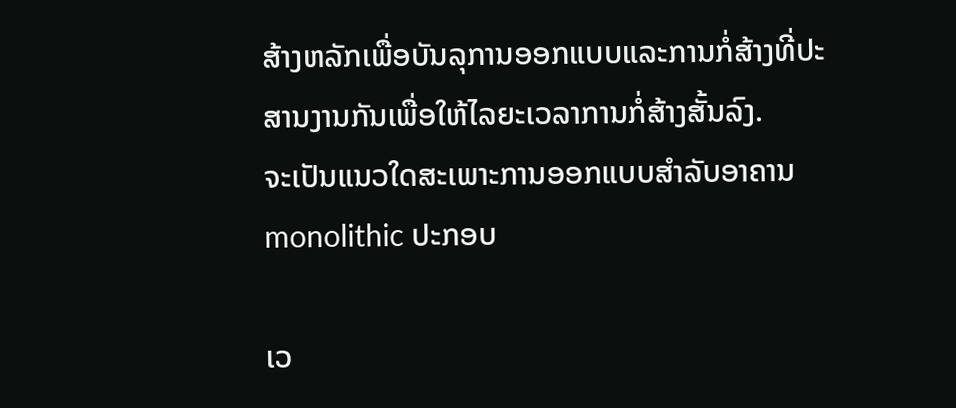ສ້າງຫລັກເພື່ອບັນລຸການອອກແບບແລະການກໍ່ສ້າງທີ່ປະສານງານກັນເພື່ອໃຫ້ໄລຍະເວລາການກໍ່ສ້າງສັ້ນລົງ.
ຈະເປັນແນວໃດສະເພາະການອອກແບບສໍາລັບອາຄານ monolithic ປະກອບ

ເວ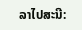ລາໄປສະນີ: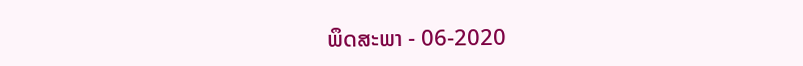ພຶດສະພາ - 06-2020